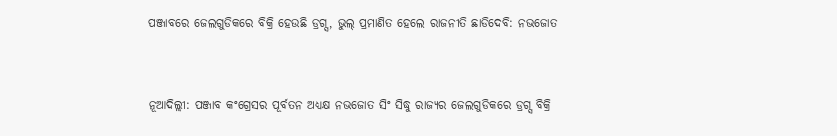ପଞ୍ଜାବରେ ଜେଲଗୁଡିକରେ ବିକ୍ରି ହେଉଛି ଡ୍ରଗ୍ସ, ଭୁଲ୍ ପ୍ରମାଣିତ ହେଲେ ରାଜନୀତି ଛାଡିଦେବି: ନଭଜୋତ


ନୂଆଦିଲ୍ଲୀ: ପଞ୍ଜାବ କଂଗ୍ରେସର ପୂର୍ବତନ ଅଧ୍ୟକ୍ଷ ନଭଜୋତ ସିଂ ସିଦ୍ଧୁ ରାଜ୍ୟର ଜେଲଗୁଡିକରେ ଡ୍ରଗ୍ସ ବିକ୍ରି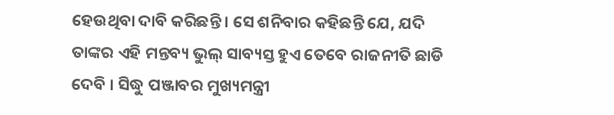ହେଉଥିବା ଦାବି କରିଛନ୍ତି । ସେ ଶନିବାର କହିଛନ୍ତି ଯେ, ଯଦି ତାଙ୍କର ଏହି ମନ୍ତବ୍ୟ ଭୁଲ୍ ସାବ୍ୟସ୍ତ ହୁଏ ତେବେ ରାଜନୀତି ଛାଡି ଦେବି । ସିଦ୍ଧୁ ପଞ୍ଜାବର ମୁଖ୍ୟମନ୍ତ୍ରୀ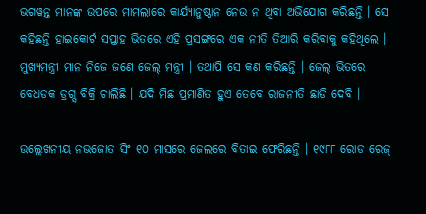ଭଗୱନ୍ତ ମାନଙ୍କ ଉପରେ ମାମଲାରେ କାର୍ଯ୍ୟାନୁଷ୍ଠାନ ନେଉ ନ ଥିବା ଅଭିଯୋଗ କରିଛନ୍ତି । ସେ କହିଛନ୍ତି ହାଇକୋର୍ଟ ସପ୍ତାହ ଭିତରେ ଏହି ପ୍ରସଙ୍ଗରେ ଏକ ନୀତି ତିଆରି କରିବାକୁ କହିଥିଲେ । ମୁଖ୍ୟମନ୍ତ୍ରୀ ମାନ ନିଜେ ଜଣେ ଜେଲ୍ ମନ୍ତ୍ରୀ । ତଥାପି ସେ କଣ କରିଛନ୍ତି । ଜେଲ୍ ଭିତରେ ବେଧଡକ ଡ୍ରଗ୍ସ ବିକ୍ରି ଚାଲିଛି । ଯଦି ମିଛ ପ୍ରମାଣିତ ହୁଏ ତେବେ ରାଜନୀତି ଛାଡି ଦେବି ।

ଉଲ୍ଲେଖନୀୟ ନଭଜୋତ ସିଂ ୧୦ ମାସରେ ଜେଲରେ ବିତାଇ ଫେରିଛନ୍ତି । ୧୯୮୮ ରୋଡ ରେଜ୍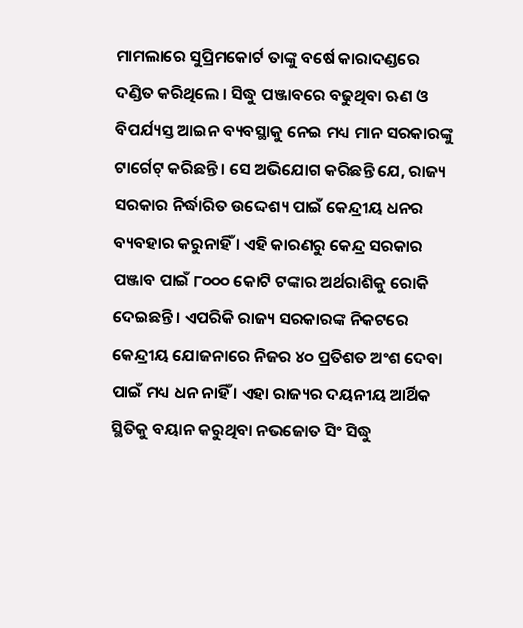ମାମଲାରେ ସୁପ୍ରିମକୋର୍ଟ ତାଙ୍କୁ ବର୍ଷେ କାରାଦଣ୍ଡରେ ଦଣ୍ଡିତ କରିଥିଲେ । ସିଦ୍ଧୁ ପଞ୍ଜାବରେ ବଢୁଥିବା ଋଣ ଓ ବିପର୍ଯ୍ୟସ୍ତ ଆଇନ ବ୍ୟବସ୍ଥାକୁ ନେଇ ମଧ୍ୟ ମାନ ସରକାରଙ୍କୁ ଟାର୍ଗେଟ୍ କରିଛନ୍ତି । ସେ ଅଭିଯୋଗ କରିଛନ୍ତି ଯେ, ରାଜ୍ୟ ସରକାର ନିର୍ଦ୍ଧାରିତ ଉଦ୍ଦେଶ୍ୟ ପାଇଁ କେନ୍ଦ୍ରୀୟ ଧନର ବ୍ୟବହାର କରୁନାହିଁ । ଏହି କାରଣରୁ କେନ୍ଦ୍ର ସରକାର ପଞ୍ଜାବ ପାଇଁ ୮୦୦୦ କୋଟି ଟଙ୍କାର ଅର୍ଥରାଶିକୁ ରୋକି ଦେଇଛନ୍ତି । ଏପରିକି ରାଜ୍ୟ ସରକାରଙ୍କ ନିକଟରେ କେନ୍ଦ୍ରୀୟ ଯୋଜନାରେ ନିଜର ୪୦ ପ୍ରତିଶତ ଅଂଶ ଦେବା ପାଇଁ ମଧ୍ୟ ଧନ ନାହିଁ । ଏହା ରାଜ୍ୟର ଦୟନୀୟ ଆର୍ଥିକ ସ୍ଥିତିକୁ ବୟାନ କରୁଥିବା ନଭଜୋତ ସିଂ ସିଦ୍ଧୁ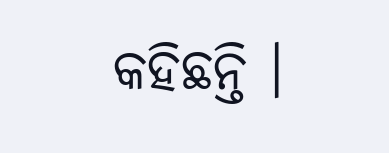କହିଛନ୍ତି ।